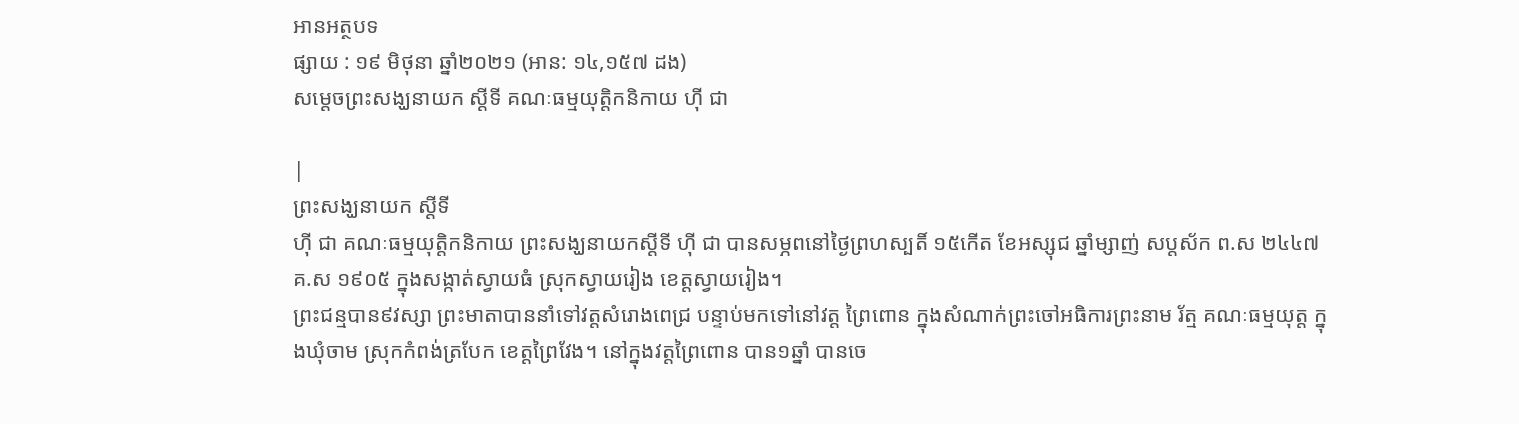អានអត្ថបទ
ផ្សាយ : ១៩ មិថុនា ឆ្នាំ២០២១ (អាន: ១៤,១៥៧ ដង)
សម្ដេចព្រះសង្ឃនាយក ស្ដីទី គណៈធម្មយុត្តិកនិកាយ ហ៊ី ជា

|
ព្រះសង្ឃនាយក ស្ដីទី
ហ៊ី ជា គណៈធម្មយុត្តិកនិកាយ ព្រះសង្ឃនាយកស្ដីទី ហ៊ី ជា បានសម្ភពនៅថ្ងៃព្រហស្បតិ៍ ១៥កើត ខែអស្សុជ ឆ្នាំម្សាញ់ សប្តស័ក ព.ស ២៤៤៧ គ.ស ១៩០៥ ក្នុងសង្កាត់ស្វាយធំ ស្រុកស្វាយរៀង ខេត្តស្វាយរៀង។
ព្រះជន្មបាន៩វស្សា ព្រះមាតាបាននាំទៅវត្តសំរោងពេជ្រ បន្ទាប់មកទៅនៅវត្ត ព្រៃពោន ក្នុងសំណាក់ព្រះចៅអធិការព្រះនាម រ័ត្ម គណៈធម្មយុត្ត ក្នុងឃុំចាម ស្រុកកំពង់ត្របែក ខេត្តព្រៃវែង។ នៅក្នុងវត្តព្រៃពោន បាន១ឆ្នាំ បានចេ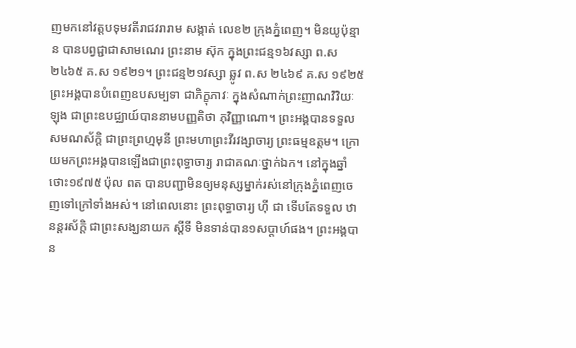ញមកនៅវត្តបទុមវតីរាជវរារាម សង្កាត់ លេខ២ ក្រុងភ្នំពេញ។ មិនយូប៉ុន្មាន បានបព្វជ្ជាជាសាមណេរ ព្រះនាម ស៊ុក ក្នុងព្រះជន្ម១៦វស្សា ព.ស ២៤៦៥ គ.ស ១៩២១។ ព្រះជន្ម២១វស្សា ឆ្លូវ ព.ស ២៤៦៩ គ.ស ១៩២៥ ព្រះអង្គបានបំពេញឧបសម្បទា ជាភិក្ខុភាវៈ ក្នុងសំណាក់ព្រះញាណវិវិយៈ ឡុង ជាព្រះឧបជ្ឈាយ៍បាននាមបញ្ញតិថា ភុវិញ្ញាណោ។ ព្រះអង្គបានទទួលសមណស័ក្ដិ ជាព្រះព្រហ្មមុនី ព្រះមហាព្រះវីរវង្សាចារ្យ ព្រះធម្មឧត្ដម។ ក្រោយមកព្រះអង្គបានឡើងជាព្រះពុទ្ធាចារ្យ រាជាគណៈថ្នាក់ឯក។ នៅក្នុងឆ្នាំថោះ១៩៧៥ ប៉ុល ពត បានបញ្ជាមិនឲ្យមនុស្សម្នាក់រស់នៅក្រុងភ្នំពេញចេញទៅក្រៅទាំងអស់។ នៅពេលនោះ ព្រះពុទ្ធាចារ្យ ហ៊ី ជា ទើបតែទទួល ឋានន្តរស័ក្ដិ ជាព្រះសង្ឃនាយក ស្ដីទី មិនទាន់បាន១សប្តាហ៍ផង។ ព្រះអង្គបាន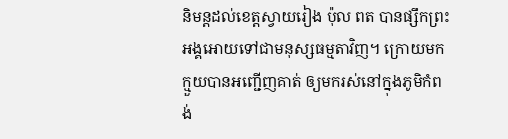និមន្តដល់ខេត្តស្វាយរៀង ប៉ុល ពត បានផ្សឹកព្រះអង្គអោយទៅជាមនុស្សធម្មតាវិញ។ ក្រោយមក ក្មួយបានអញ្ជើញគាត់ ឲ្យមករស់នៅក្នុងភូមិកំពង់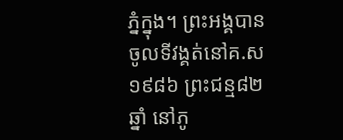ភ្នំក្នុង។ ព្រះអង្គបានចូលទីវង្គត់នៅគ.ស ១៩៨៦ ព្រះជន្ម៨២ឆ្នាំ នៅភូ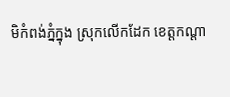មិកំពង់ភ្នំក្នុង ស្រុកលើកដែក ខេត្តកណ្ដា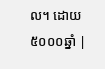ល។ ដោយ៥០០០ឆ្នាំ |